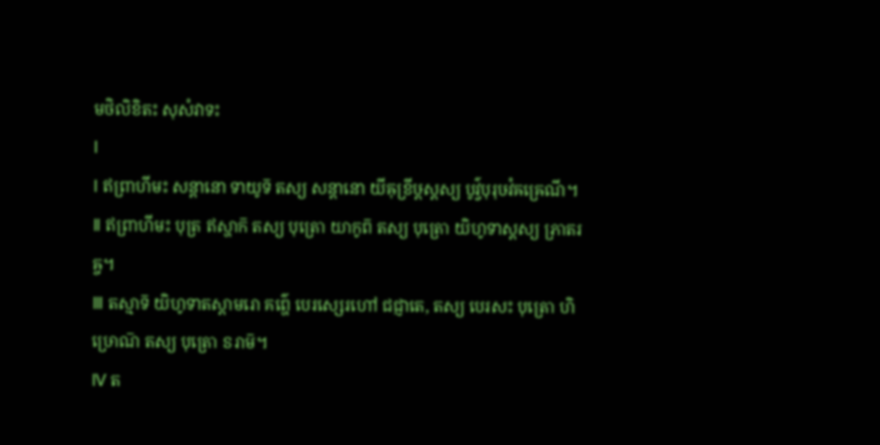មថិលិខិតះ សុសំវាទះ
Ⅰ
Ⅰ ឥព្រាហីមះ សន្តានោ ទាយូទ៑ តស្យ សន្តានោ យីឝុខ្រីឞ្ដស្តស្យ បូវ៌្វបុរុឞវំឝឝ្រេណី។
Ⅱ ឥព្រាហីមះ បុត្រ ឥស្ហាក៑ តស្យ បុត្រោ យាកូព៑ តស្យ បុត្រោ យិហូទាស្តស្យ ភ្រាតរឝ្ច។
Ⅲ តស្មាទ៑ យិហូទាតស្តាមរោ គព៌្ហេ បេរស្សេរហៅ ជជ្ញាតេ, តស្យ បេរសះ បុត្រោ ហិឞ្រោណ៑ តស្យ បុត្រោ ៜរាម៑។
Ⅳ ត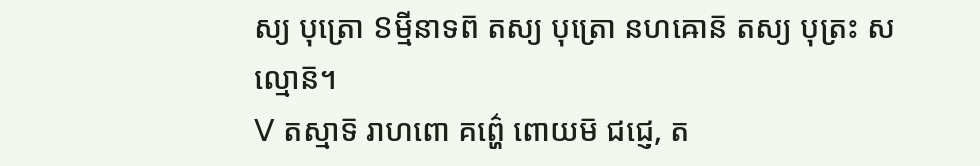ស្យ បុត្រោ ៜម្មីនាទព៑ តស្យ បុត្រោ នហឝោន៑ តស្យ បុត្រះ សល្មោន៑។
Ⅴ តស្មាទ៑ រាហពោ គព៌្ហេ ពោយម៑ ជជ្ញេ, ត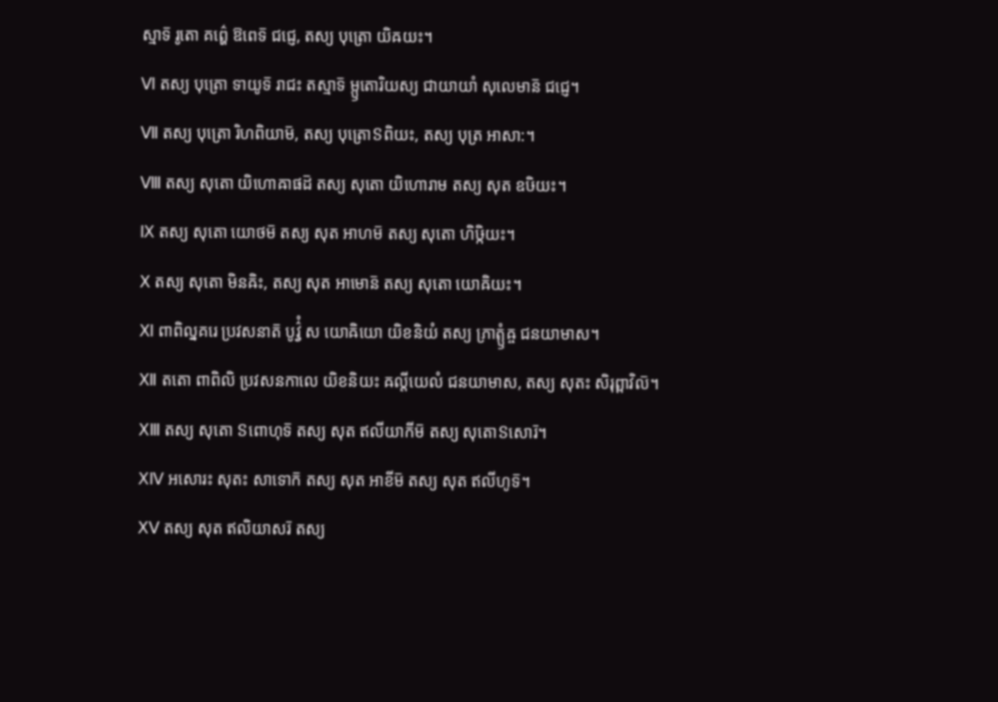ស្មាទ៑ រូតោ គព៌្ហេ ឱពេទ៑ ជជ្ញេ, តស្យ បុត្រោ យិឝយះ។
Ⅵ តស្យ បុត្រោ ទាយូទ៑ រាជះ តស្មាទ៑ ម្ឫតោរិយស្យ ជាយាយាំ សុលេមាន៑ ជជ្ញេ។
Ⅶ តស្យ បុត្រោ រិហពិយាម៑, តស្យ បុត្រោៜពិយះ, តស្យ បុត្រ អាសា:។
Ⅷ តស្យ សុតោ យិហោឝាផដ៑ តស្យ សុតោ យិហោរាម តស្យ សុត ឧឞិយះ។
Ⅸ តស្យ សុតោ យោថម៑ តស្យ សុត អាហម៑ តស្យ សុតោ ហិឞ្កិយះ។
Ⅹ តស្យ សុតោ មិនឝិះ, តស្យ សុត អាមោន៑ តស្យ សុតោ យោឝិយះ។
Ⅺ ពាពិល្នគរេ ប្រវសនាត៑ បូវ៌្វំ ស យោឝិយោ យិខនិយំ តស្យ ភ្រាត្ឫំឝ្ច ជនយាមាស។
Ⅻ តតោ ពាពិលិ ប្រវសនកាលេ យិខនិយះ ឝល្តីយេលំ ជនយាមាស, តស្យ សុតះ សិរុព្ពាវិល៑។
ⅩⅢ តស្យ សុតោ ៜពោហុទ៑ តស្យ សុត ឥលីយាកីម៑ តស្យ សុតោៜសោរ៑។
ⅩⅣ អសោរះ សុតះ សាទោក៑ តស្យ សុត អាខីម៑ តស្យ សុត ឥលីហូទ៑។
ⅩⅤ តស្យ សុត ឥលិយាសរ៑ តស្យ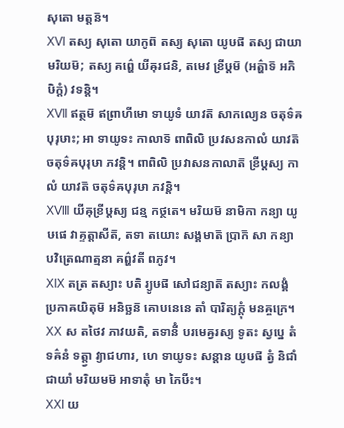សុតោ មត្តន៑។
ⅩⅥ តស្យ សុតោ យាកូព៑ តស្យ សុតោ យូឞផ៑ តស្យ ជាយា មរិយម៑; តស្យ គព៌្ហេ យីឝុរជនិ, តមេវ ខ្រីឞ្ដម៑ (អត៌្ហាទ៑ អភិឞិក្តំ) វទន្តិ។
ⅩⅦ ឥត្ថម៑ ឥព្រាហីមោ ទាយូទំ យាវត៑ សាកល្យេន ចតុទ៌ឝបុរុឞាះ; អា ទាយូទះ កាលាទ៑ ពាពិលិ ប្រវសនកាលំ យាវត៑ ចតុទ៌ឝបុរុឞា ភវន្តិ។ ពាពិលិ ប្រវាសនកាលាត៑ ខ្រីឞ្ដស្យ កាលំ យាវត៑ ចតុទ៌ឝបុរុឞា ភវន្តិ។
ⅩⅧ យីឝុខ្រីឞ្ដស្យ ជន្ម កថ្ថតេ។ មរិយម៑ នាមិកា កន្យា យូឞផេ វាគ្ទត្តាសីត៑, តទា តយោះ សង្គមាត៑ ប្រាក៑ សា កន្យា បវិត្រេណាត្មនា គព៌្ហវតី ពភូវ។
ⅩⅨ តត្រ តស្យាះ បតិ រ្យូឞផ៑ សៅជន្យាត៑ តស្យាះ កលង្គំ ប្រកាឝយិតុម៑ អនិច្ឆន៑ គោបនេនេ តាំ បារិត្យក្តុំ មនឝ្ចក្រេ។
ⅩⅩ ស តថៃវ ភាវយតិ, តទានីំ បរមេឝ្វរស្យ ទូតះ ស្វប្នេ តំ ទឝ៌នំ ទត្ត្វា វ្យាជហារ, ហេ ទាយូទះ សន្តាន យូឞផ៑ ត្វំ និជាំ ជាយាំ មរិយមម៑ អាទាតុំ មា ភៃឞីះ។
ⅩⅪ យ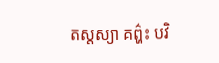តស្តស្យា គព៌្ហះ បវិ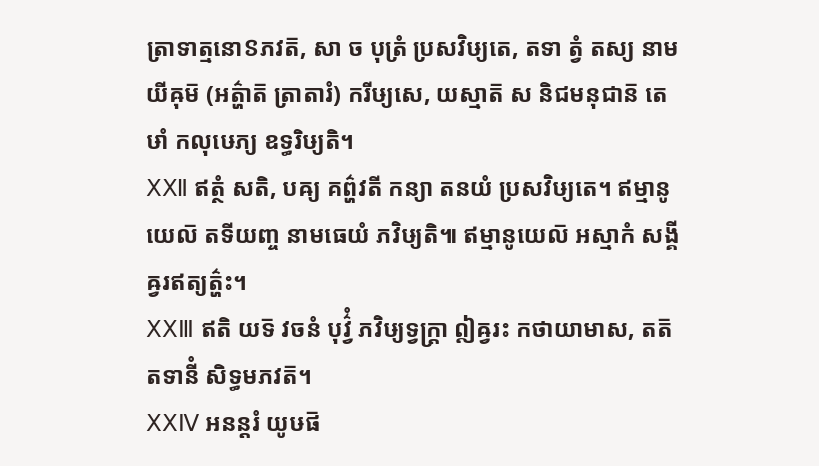ត្រាទាត្មនោៜភវត៑, សា ច បុត្រំ ប្រសវិឞ្យតេ, តទា ត្វំ តស្យ នាម យីឝុម៑ (អត៌្ហាត៑ ត្រាតារំ) ករីឞ្យសេ, យស្មាត៑ ស និជមនុជាន៑ តេឞាំ កលុឞេភ្យ ឧទ្ធរិឞ្យតិ។
ⅩⅫ ឥត្ថំ សតិ, បឝ្យ គព៌្ហវតី កន្យា តនយំ ប្រសវិឞ្យតេ។ ឥម្មានូយេល៑ តទីយញ្ច នាមធេយំ ភវិឞ្យតិ៕ ឥម្មានូយេល៑ អស្មាកំ សង្គីឝ្វរឥត្យត៌្ហះ។
ⅩⅩⅢ ឥតិ យទ៑ វចនំ បុវ៌្វំ ភវិឞ្យទ្វក្ត្រា ឦឝ្វរះ កថាយាមាស, តត៑ តទានីំ សិទ្ធមភវត៑។
ⅩⅩⅣ អនន្តរំ យូឞផ៑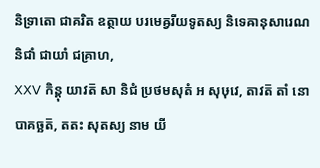និទ្រាតោ ជាគរិត ឧត្ថាយ បរមេឝ្វរីយទូតស្យ និទេឝានុសារេណ និជាំ ជាយាំ ជគ្រាហ,
ⅩⅩⅤ កិន្តុ យាវត៑ សា និជំ ប្រថមសុតំ អ សុឞុវេ, តាវត៑ តាំ នោបាគច្ឆត៑, តតះ សុតស្យ នាម យី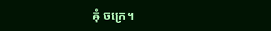ឝុំ ចក្រេ។